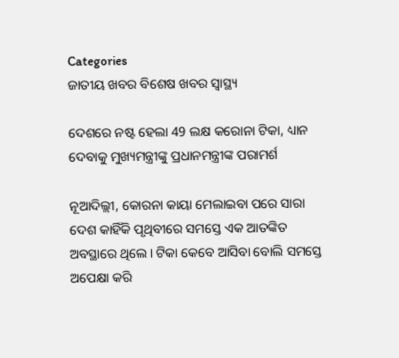Categories
ଜାତୀୟ ଖବର ବିଶେଷ ଖବର ସ୍ବାସ୍ଥ୍ୟ

ଦେଶରେ ନଷ୍ଟ ହେଲା 49 ଲକ୍ଷ କରୋନା ଟିକା, ଧ୍ୟାନ ଦେବାକୁ ମୁଖ୍ୟମନ୍ତ୍ରୀଙ୍କୁ ପ୍ରଧାନମନ୍ତ୍ରୀଙ୍କ ପରାମର୍ଶ

ନୂଆଦିଲ୍ଲୀ, କୋରନା କାୟା ମେଲାଇବା ପରେ ସାରା ଦେଶ କାହିଁକି ପୃଥିବୀରେ ସମସ୍ତେ ଏକ ଆତଙ୍କିତ ଅବସ୍ଥାରେ ଥିଲେ। ଟିକା କେବେ ଆସିବା ବୋଲି ସମସ୍ତେ ଅପେକ୍ଷା କରି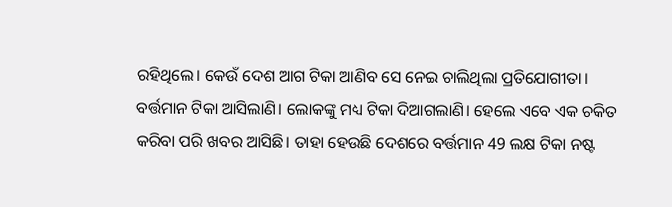ରହିଥିଲେ। କେଉଁ ଦେଶ ଆଗ ଟିକା ଆଣିବ ସେ ନେଇ ଚାଲିଥିଲା ପ୍ରତିଯୋଗୀତା। ବର୍ତ୍ତମାନ ଟିକା ଆସିଲାଣି। ଲୋକଙ୍କୁ ମଧ୍ୟ ଟିକା ଦିଆଗଲାଣି। ହେଲେ ଏବେ ଏକ ଚକିତ କରିବା ପରି ଖବର ଆସିଛି। ତାହା ହେଉଛି ଦେଶରେ ବର୍ତ୍ତମାନ 49 ଲକ୍ଷ ଟିକା ନଷ୍ଟ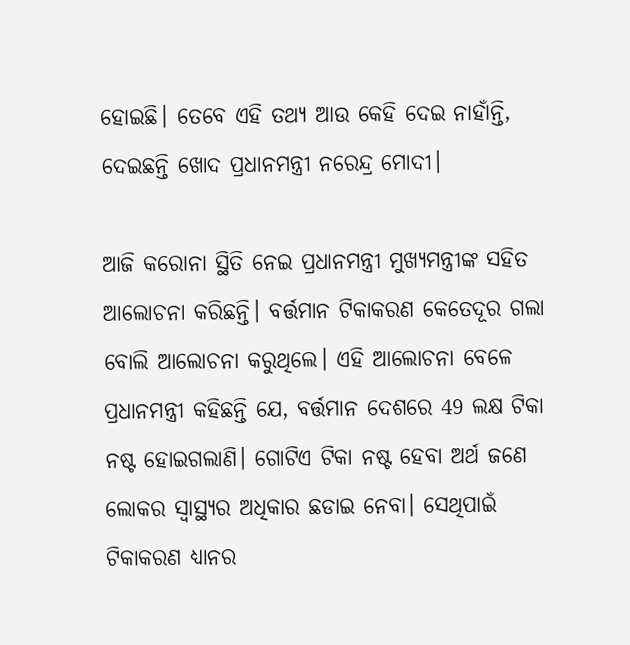ହୋଇଛି। ତେବେ ଏହି ତଥ୍ୟ ଆଉ କେହି ଦେଇ ନାହାଁନ୍ତି, ଦେଇଛନ୍ତି ଖୋଦ ପ୍ରଧାନମନ୍ତ୍ରୀ ନରେନ୍ଦ୍ର ମୋଦୀ।

ଆଜି କରୋନା ସ୍ଥିତି ନେଇ ପ୍ରଧାନମନ୍ତ୍ରୀ ମୁଖ୍ୟମନ୍ତ୍ରୀଙ୍କ ସହିତ ଆଲୋଚନା କରିଛନ୍ତି। ବର୍ତ୍ତମାନ ଟିକାକରଣ କେତେଦୂର ଗଲା ବୋଲି ଆଲୋଚନା କରୁଥିଲେ। ଏହି ଆଲୋଚନା ବେଳେ ପ୍ରଧାନମନ୍ତ୍ରୀ କହିଛନ୍ତି ଯେ, ବର୍ତ୍ତମାନ ଦେଶରେ 49 ଲକ୍ଷ ଟିକା ନଷ୍ଟ ହୋଇଗଲାଣି। ଗୋଟିଏ ଟିକା ନଷ୍ଟ ହେବା ଅର୍ଥ ଜଣେ ଲୋକର ସ୍ବାସ୍ଥ୍ୟର ଅଧିକାର ଛଡାଇ ନେବା। ସେଥିପାଇଁ ଟିକାକରଣ ଧ୍ୟାନର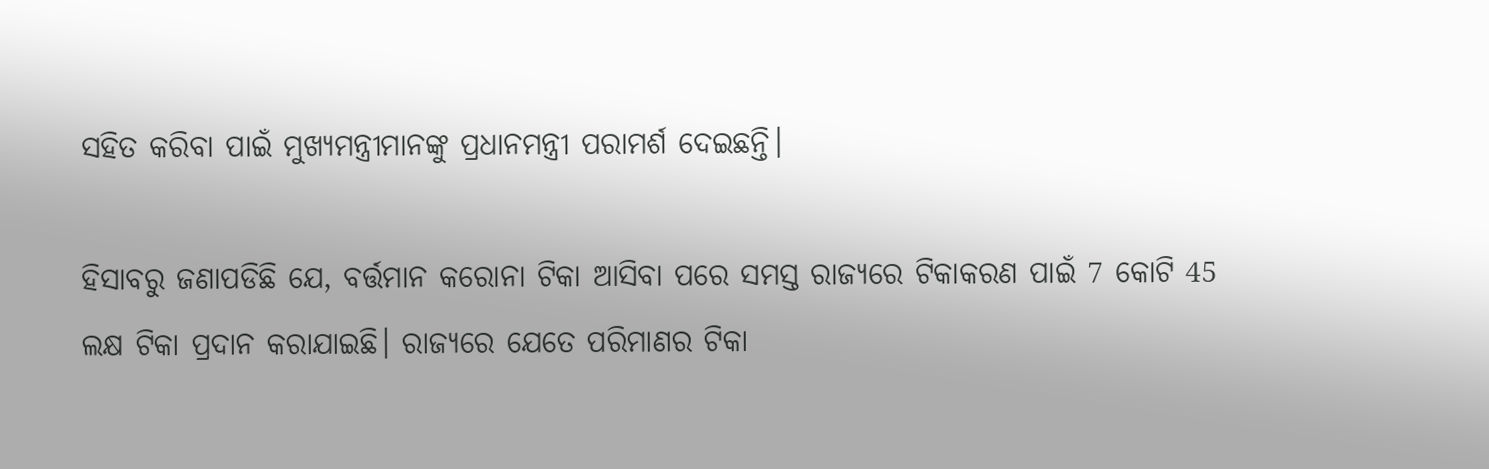ସହିତ କରିବା ପାଇଁ ମୁଖ୍ୟମନ୍ତ୍ରୀମାନଙ୍କୁ ପ୍ରଧାନମନ୍ତ୍ରୀ ପରାମର୍ଶ ଦେଇଛନ୍ତି।

ହିସାବରୁ ଜଣାପଡିଛି ଯେ, ବର୍ତ୍ତମାନ କରୋନା ଟିକା ଆସିବା ପରେ ସମସ୍ତ ରାଜ୍ୟରେ ଟିକାକରଣ ପାଇଁ 7 କୋଟି 45 ଲକ୍ଷ ଟିକା ପ୍ରଦାନ କରାଯାଇଛି। ରାଜ୍ୟରେ ଯେତେ ପରିମାଣର ଟିକା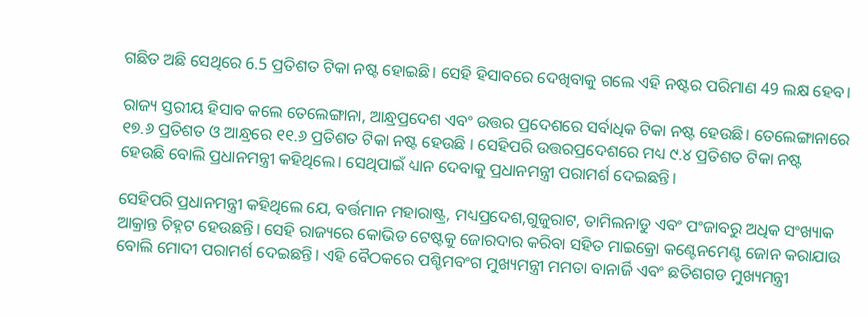ଗଛିତ ଅଛି ସେଥିରେ 6.5 ପ୍ରତିଶତ ଟିକା ନଷ୍ଟ ହୋଇଛି। ସେହି ହିସାବରେ ଦେଖିବାକୁ ଗଲେ ଏହି ନଷ୍ଟର ପରିମାଣ 49 ଲକ୍ଷ ହେବ।

ରାଜ୍ୟ ସ୍ତରୀୟ ହିସାବ କଲେ ତେଲେଙ୍ଗାନା, ଆନ୍ଧ୍ରପ୍ରଦେଶ ଏବଂ ଉତ୍ତର ପ୍ରଦେଶରେ ସର୍ବାଧିକ ଟିକା ନଷ୍ଟ ହେଉଛି। ତେଲେଙ୍ଗାନାରେ ୧୭.୬ ପ୍ରତିଶତ ଓ ଆନ୍ଧ୍ରରେ ୧୧.୬ ପ୍ରତିଶତ ଟିକା ନଷ୍ଟ ହେଉଛି । ସେହିପରି ଉତ୍ତରପ୍ରଦେଶରେ ମଧ୍ୟ ୯.୪ ପ୍ରତିଶତ ଟିକା ନଷ୍ଟ ହେଉଛି ବୋଲି ପ୍ରଧାନମନ୍ତ୍ରୀ କହିଥିଲେ। ସେଥିପାଇଁ ଧ୍ୟାନ ଦେବାକୁ ପ୍ରଧାନମନ୍ତ୍ରୀ ପରାମର୍ଶ ଦେଇଛନ୍ତି।

ସେହିପରି ପ୍ରଧାନମନ୍ତ୍ରୀ କହିଥିଲେ ଯେ, ବର୍ତ୍ତମାନ ମହାରାଷ୍ଟ୍ର, ମଧ୍ୟପ୍ରଦେଶ,ଗୁଜୁରାଟ, ତାମିଲନାଡୁ ଏବଂ ପଂଜାବରୁ ଅଧିକ ସଂଖ୍ୟାକ ଆକ୍ରାନ୍ତ ଚିହ୍ନଟ ହେଉଛନ୍ତି। ସେହି ରାଜ୍ୟରେ କୋଭିଡ ଟେଷ୍ଟକୁ ଜୋରଦାର କରିବା ସହିତ ମାଇକ୍ରୋ କଣ୍ଟେନମେଣ୍ଟ ଜୋନ କରାଯାଉ ବୋଲି ମୋଦୀ ପରାମର୍ଶ ଦେଇଛନ୍ତି। ଏହି ବୈଠକରେ ପଶ୍ଚିମବଂଗ ମୁଖ୍ୟମନ୍ତ୍ରୀ ମମତା ବାନାର୍ଜି ଏବଂ ଛତିଶଗଡ ମୁଖ୍ୟମନ୍ତ୍ରୀ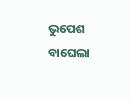ଭୁପେଶ ବାଘେଲା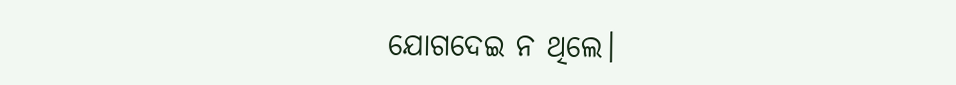ଯୋଗଦେଇ ନ ଥିଲେ।